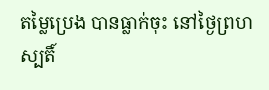តម្លៃប្រេង បានធ្លាក់ចុះ នៅថ្ងៃព្រហស្បតិ៍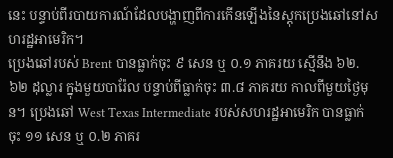នេះ បន្ទាប់ពីរបាយការណ៍ដែលបង្ហាញពីការកើនឡើងនៃស្តុកប្រេងឆៅនៅសហរដ្ឋអាមេរិក។
ប្រេងឆៅរបស់ Brent បានធ្លាក់ចុះ ៩ សេន ឬ ០.១ ភាគរយ ស្មើនឹង ៦២.៦២ ដុល្លារ ក្នុងមួយបារ៉ែល បន្ទាប់ពីធ្លាក់ចុះ ៣.៨ ភាគរយ កាលពីមួយថ្ងៃមុន។ ប្រេងឆៅ West Texas Intermediate របស់សហរដ្ឋអាមេរិក បានធ្លាក់ចុះ ១១ សេន ឬ ០.២ ភាគរ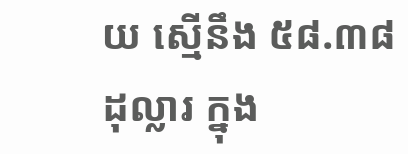យ ស្មើនឹង ៥៨.៣៨ ដុល្លារ ក្នុង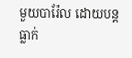មួយបារ៉ែល ដោយបន្តធ្លាក់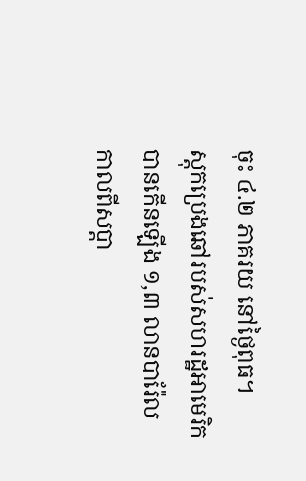ចុះ ៤.២ ភាគរយ នៅថ្ងៃពុធ។
ស្តុកប្រេងឆៅរបស់សហរដ្ឋអាមេរិក បានកើនឡើង ១,៣ លានបារ៉ែល កាលពីសប្តា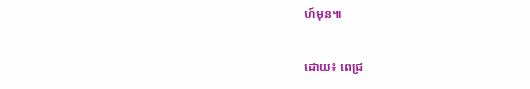ហ៍មុន៕

ដោយ៖ ពេជ្រ